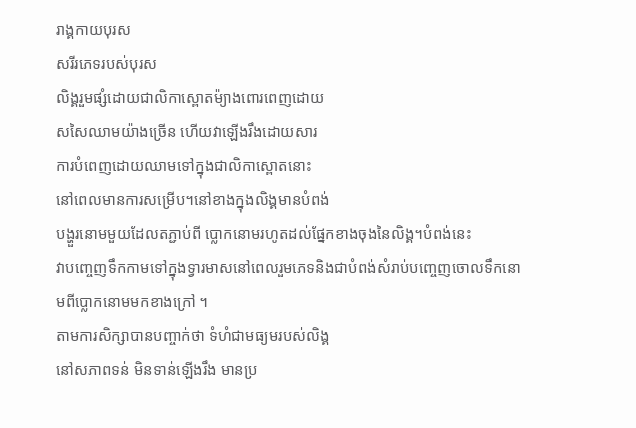រាង្គកាយបុរស
សរីរភេទរបស់បុរស
លិង្គរួមផ្សំដោយជាលិកាស្ពោតម៉្យាងពោរពេញដោយ
សសៃឈាមយ៉ាងច្រើន ហើយវាឡើងរឹងដោយសារ
ការបំពេញដោយឈាមទៅក្នុងជាលិកាស្ពោតនោះ
នៅពេលមានការសម្រើប។នៅខាងក្នុងលិង្គមានបំពង់
បង្ហួរនោមមួយដែលតភ្ជាប់ពី ប្លោកនោមរហូតដល់ផ្នែកខាងចុងនៃលិង្គ។បំពង់នេះ
វាបញ្ចេញទឹកកាមទៅក្នុងទ្វារមាសនៅពេលរួមភេទនិងជាបំពង់សំរាប់បញ្ចេញចោលទឹកនោមពីប្លោកនោមមកខាងក្រៅ ។
តាមការសិក្សាបានបញ្ចាក់ថា ទំហំជាមធ្យមរបស់លិង្គ
នៅសភាពទន់ មិនទាន់ឡើងរឹង មានប្រ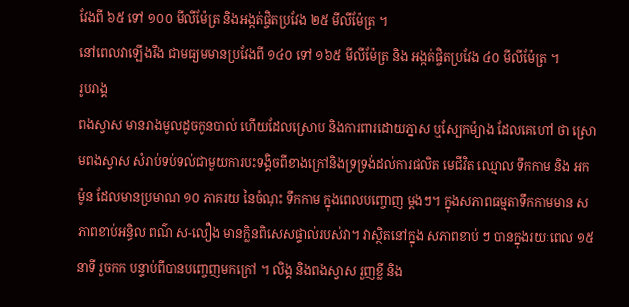វែងពី ៦៥ ទៅ ១០០ មីលីម៉ែត្រ និងអង្កត់ផ្ចិតប្រវែង ២៥ មីលីម៉ែត្រ ។
នៅពេលវាឡើងរឹង ជាមធ្យមមានប្រវែងពី ១៤០ ទៅ ១៦៥ មីលីម៉ែត្រ និង អង្កត់ផ្ចិតប្រវែង ៤០ មីលីម៉ែត្រ ។
រូបរាង្គ
ពងស្វាស មានរាងមូលដូចកូនបាល់ ហើយដែលស្រោប និងការពារដោយភ្នាស ឬស្បែកម៉្យាង ដែលគេហៅ ថា ស្រោមពងស្វាស សំរាប់ទប់ទល់ជាមួយការបះទង្គិចពីខាងក្រៅនិងទ្រទ្រង់ដល់ការផលិត មេជីវិត ឈ្មោល ទឹកកាម និង អកម៉ូន ដែលមានប្រមាណ ១០ ភាគរយ នៃចំណុះ ទឹកកាម ក្នុងពេលបញ្ចោញ ម្តងៗ។ ក្នុងសភាពធម្មតាទឹកកាមមាន សភាពខាប់អន្ធិល ពណ៌ ស-លឿង មានក្លិនពិសេសផ្ទាល់របស់វា។ វាស្ថិតនៅក្នុង សភាពខាប់ ៗ បានក្នុងរយៈពេល ១៥ នាទី រួចកក បន្ទាប់ពីបានបញ្ចេញមកក្រៅ ។ លិង្គ និងពងស្វាស រួញខ្លី និង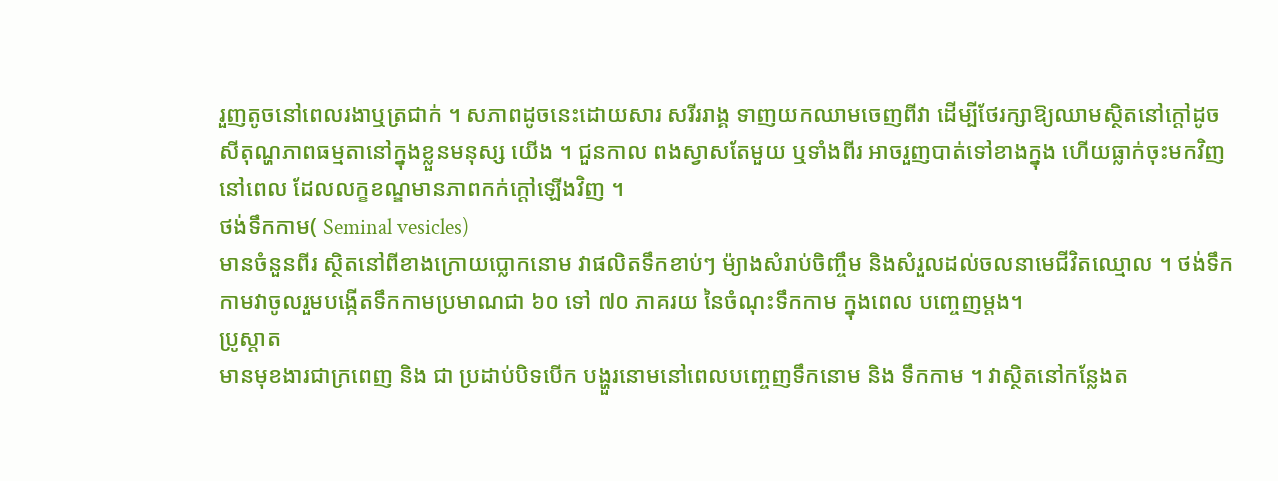រួញតូចនៅពេលរងាឬត្រជាក់ ។ សភាពដូចនេះដោយសារ សរីររាង្គ ទាញយកឈាមចេញពីវា ដើម្បីថែរក្សាឱ្យឈាមស្ថិតនៅក្តៅដូចសីតុណ្ហភាពធម្មតានៅក្នុងខ្លួនមនុស្ស យើង ។ ជួនកាល ពងស្វាសតែមួយ ឬទាំងពីរ អាចរួញបាត់ទៅខាងក្នុង ហើយធ្លាក់ចុះមកវិញនៅពេល ដែលលក្ខខណ្ឌមានភាពកក់ក្តៅឡើងវិញ ។
ថង់ទឹកកាម( Seminal vesicles)
មានចំនួនពីរ ស្ថិតនៅពីខាងក្រោយប្លោកនោម វាផលិតទឹកខាប់ៗ ម៉្យាងសំរាប់ចិញ្ចឹម និងសំរួលដល់ចលនាមេជីវិតឈ្មោល ។ ថង់ទឹកកាមវាចូលរួមបង្កើតទឹកកាមប្រមាណជា ៦០ ទៅ ៧០ ភាគរយ នៃចំណុះទឹកកាម ក្នុងពេល បញ្ចេញម្តង។
ប្រូស្តាត
មានមុខងារជាក្រពេញ និង ជា ប្រដាប់បិទបើក បង្ហួរនោមនៅពេលបញ្ចេញទឹកនោម និង ទឹកកាម ។ វាស្ថិតនៅកន្លែងត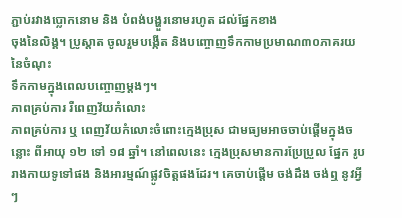ភ្ជាប់រវាងប្លោកនោម និង បំពង់បង្ហួរនោមរហូត ដល់ផ្នែកខាង
ចុងនៃលិង្គ។ ប្រូស្តាត ចូលរួមបង្កើត និងបញ្ចោញទឹកកាមប្រមាណ៣០ភាគរយនៃចំណុះ
ទឹកកាមក្នុងពេលបញ្ចោញម្តងៗ។
ភាពគ្រប់ការ រឺពេញវ័យកំលោះ
ភាពគ្រប់ការ ឬ ពេញវ័យកំលោះចំពោះក្មេងប្រុស ជាមធ្យមអាចចាប់ផ្តើមក្នុងចន្លោះ ពីអាយុ ១២ ទៅ ១៨ ឆ្នាំ។ នៅពេលនេះ ក្មេងប្រុសមានការប្រែប្រួល ផ្នែក រូបរាងកាយទូទៅផង និងអារម្មណ៍ផ្លូវចិត្តផងដែរ។ គេចាប់ផ្តើម ចង់ដឹង ចង់ឮ នូវអ្វីៗ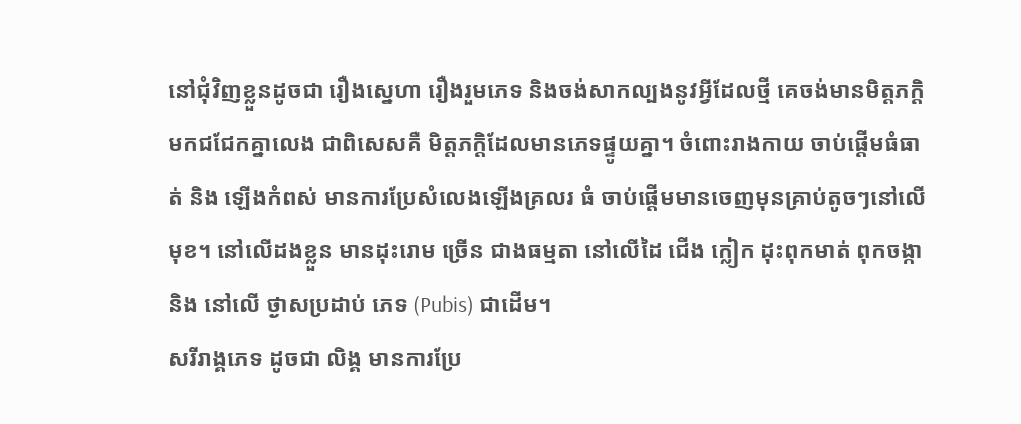នៅជុំវិញខ្លួនដូចជា រឿងស្នេហា រឿងរួមភេទ និងចង់សាកល្បងនូវអ្វីដែលថ្មី គេចង់មានមិត្តភក្តិ មកជជែកគ្នាលេង ជាពិសេសគឺ មិត្តភក្តិដែលមានភេទផ្ទូយគ្នា។ ចំពោះរាងកាយ ចាប់ផ្តើមធំធាត់ និង ឡើងកំពស់ មានការប្រែសំលេងឡើងគ្រលរ ធំ ចាប់ផ្តើមមានចេញមុនគ្រាប់តូចៗនៅលើមុខ។ នៅលើដងខ្លួន មានដុះរោម ច្រើន ជាងធម្មតា នៅលើដៃ ជើង ក្លៀក ដុះពុកមាត់ ពុកចង្កា និង នៅលើ ថ្ងាសប្រដាប់ ភេទ (Pubis) ជាដើម។
សរីរាង្គភេទ ដូចជា លិង្គ មានការប្រែ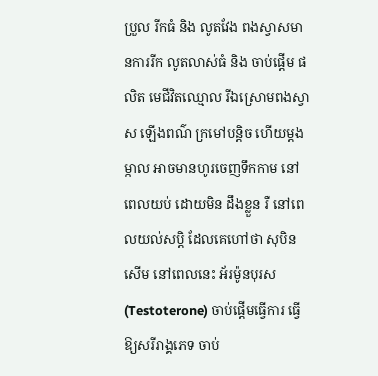ប្រួល រីកធំ និង លូតវែង ពងស្វាសមានការរីក លូតលាស់ធំ និង ចាប់ផ្តើម ផលិត មេជីវិតឈ្មោល រីឯស្រោមពងស្វាស ឡើងពណ៌ ក្រមៅបន្តិច ហើយម្តងម្កាល អាចមានហូរចេញទឹកកាម នៅពេលយប់ ដោយមិន ដឹងខ្លួន រឺ នៅពេលយល់សប្តិ ដែលគេហៅថា សុបិនសើម នៅពេលនេះ អ័រម៉ូនបុរស (Testoterone) ចាប់ផ្តើមធ្វើការ ធ្វើឱ្យសរីរាង្គភេទ ចាប់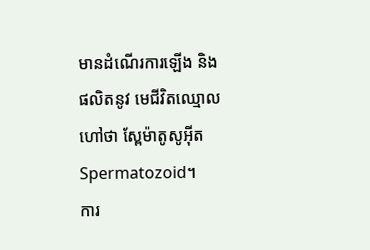មានដំណើរការឡើង និង ផលិតនូវ មេជីវិតឈ្មោល ហៅថា ស្ពែម៉ាតូសូអ៊ីត Spermatozoid។
ការ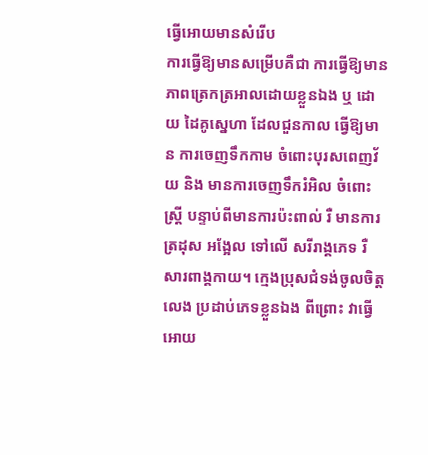ធ្វើអោយមានសំរើប
ការធ្វើឱ្យមានសម្រើបគឺជា ការធ្វើឱ្យមានភាពត្រេកត្រអាលដោយខ្លួនឯង ឬ ដោយ ដៃគូស្នេហា ដែលជួនកាល ធ្វើឱ្យមាន ការចេញទឹកកាម ចំពោះបុរសពេញវ័យ និង មានការចេញទឹករំអិល ចំពោះស្ត្រី បន្ទាប់ពីមានការប៉ះពាល់ រឺ មានការត្រដុស អង្អែល ទៅលើ សរីរាង្គភេទ រឺ សារពាង្គកាយ។ ក្មេងប្រុសជំទង់ចូលចិត្ត លេង ប្រដាប់ភេទខ្លួនឯង ពីព្រោះ វាធ្វើអោយ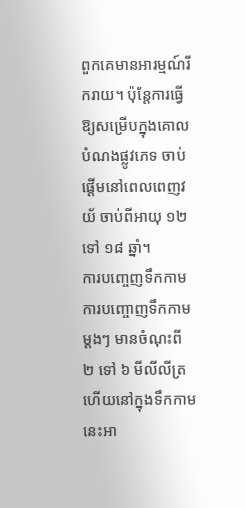ពួកគេមានអារម្មណ៍រីករាយ។ ប៉ុន្តែការធ្វើឱ្យសម្រើបក្នុងគោលបំណងផ្លូវភេទ ចាប់ផ្តើមនៅពេលពេញវយ័ ចាប់ពីអាយុ ១២ ទៅ ១៨ ឆ្នាំ។
ការបញ្ចេញទឹកកាម
ការបញ្ចោញទឹកកាមម្តងៗ មានចំណុះពី ២ ទៅ ៦ មីលីលីត្រ ហើយនៅក្នុងទឹកកាម នេះអា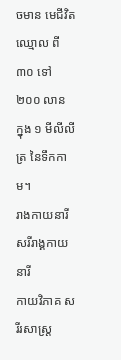ចមាន មេជីវិតឈ្មោល ពី ៣០ ទៅ ២០០ លាន ក្នុង ១ មីលីលីត្រ នៃទឹកកាម។
រាងកាយនារី
សរីរាង្គកាយនារី
កាយវិភាគ សរីរសាស្រ្ត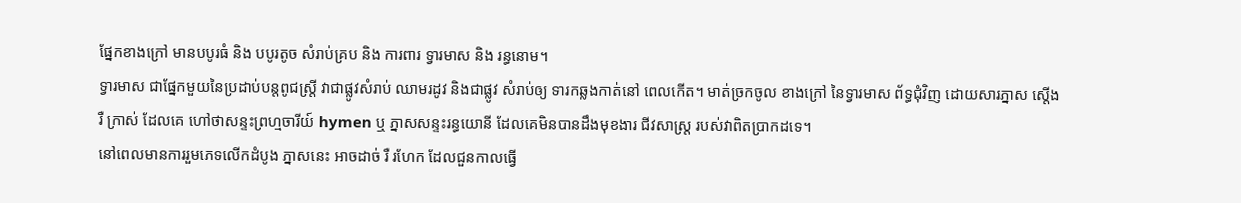ផ្នែកខាងក្រៅ មានបបូរធំ និង បបូរតូច សំរាប់គ្រប និង ការពារ ទ្វារមាស និង រន្ធនោម។
ទ្វារមាស ជាផ្នែកមួយនៃប្រដាប់បន្តពូជស្ត្រី វាជាផ្លូវសំរាប់ ឈាមរដូវ និងជាផ្លូវ សំរាប់ឲ្យ ទារកឆ្លងកាត់នៅ ពេលកើត។ មាត់ច្រកចូល ខាងក្រៅ នៃទ្វារមាស ព័ទ្ធជុំវិញ ដោយសារភ្នាស ស្តើង រឺ ក្រាស់ ដែលគេ ហៅថាសន្ទះព្រហ្មចារីយ៍ hymen ឬ ភ្នាសសន្ទះរន្ធយោនី ដែលគេមិនបានដឹងមុខងារ ជីវសាស្ត្រ របស់វាពិតប្រាកដទេ។
នៅពេលមានការរួមភេទលើកដំបូង ភ្នាសនេះ អាចដាច់ រឺ រហែក ដែលជួនកាលធ្វើ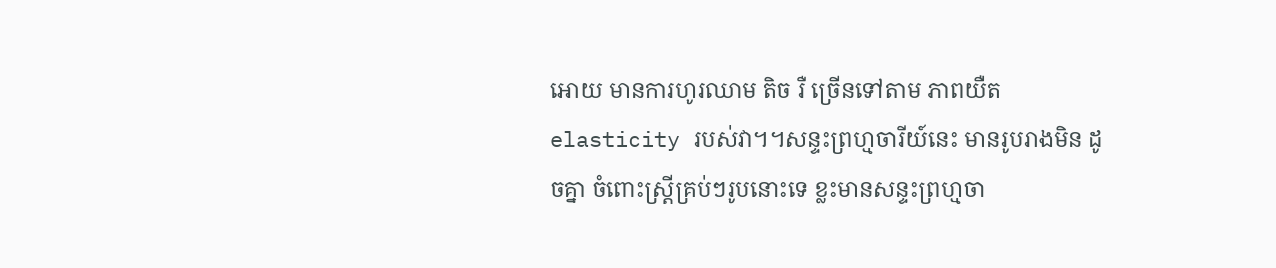អោយ មានការហូរឈាម តិច រឺ ច្រើនទៅតាម ភាពយឺត elasticity របស់វា។។សន្ទះព្រហ្មចារីយ៍នេះ មានរូបរាងមិន ដូចគ្នា ចំពោះស្ត្រីគ្រប់ៗរូបនោះទេ ខ្លះមានសន្ទះព្រហ្មចា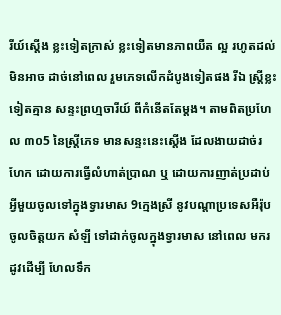រីយ៍ស្តើង ខ្លះទៀតក្រាស់ ខ្លះទៀតមានភាពយឺត ល្អ រហូតដល់មិនអាច ដាច់នៅពេល រួមភេទលើកដំបូងទៀតផង រីឯ ស្ត្រីខ្លះទៀតគ្មាន សន្ទះព្រហ្មចារីយ៍ ពីកំនើតតែម្តង។ តាមពិតប្រហែល ៣០5 នៃស្ត្រីភេទ មានសន្ទះនេះស្តើង ដែលងាយដាច់រហែក ដោយការធ្វើលំហាត់ប្រាណ ឬ ដោយការញាត់ប្រដាប់អ្វីមួយចូលទៅក្នុងទ្វារមាស 9ក្មេងស្រី នូវបណ្តាប្រទេសអឺរ៉ុប ចូលចិត្តយក សំឡី ទៅដាក់ចូលក្នុងទ្វារមាស នៅពេល មករដូវដើម្បី ហែលទឹក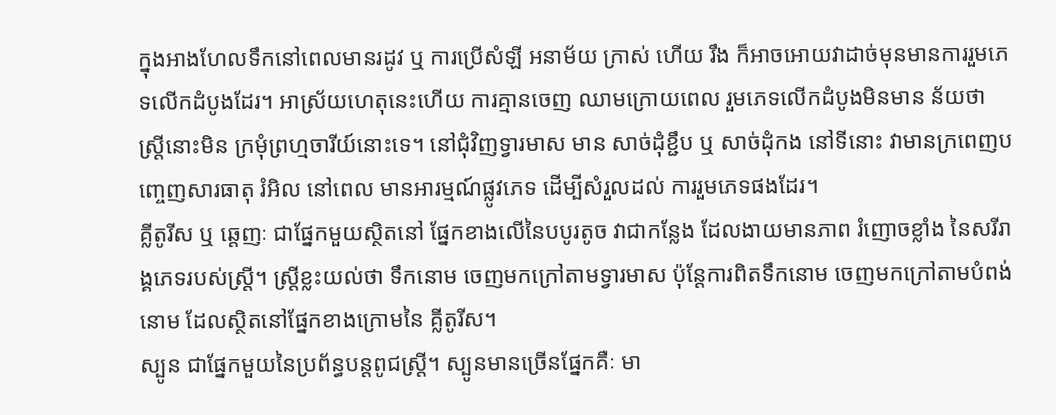ក្នុងអាងហែលទឹកនៅពេលមានរដូវ ឬ ការប្រើសំឡី អនាម័យ ក្រាស់ ហើយ រឹង ក៏អាចអោយវាដាច់មុនមានការរួមភេទលើកដំបូងដែរ។ អាស្រ័យហេតុនេះហើយ ការគ្មានចេញ ឈាមក្រោយពេល រួមភេទលើកដំបូងមិនមាន ន័យថា ស្ត្រីនោះមិន ក្រមុំព្រហ្មចារីយ៍នោះទេ។ នៅជុំវិញទ្វារមាស មាន សាច់ដុំខ្ជឹប ឬ សាច់ដុំកង នៅទីនោះ វាមានក្រពេញបញ្ចេញសារធាតុ រំអិល នៅពេល មានអារម្មណ៍ផ្លូវភេទ ដើម្បីសំរួលដល់ ការរួមភេទផងដែរ។
គ្លីតូរីស ឬ ឆ្តេញៈ ជាផ្នែកមួយស្ថិតនៅ ផ្នែកខាងលើនៃបបូរតូច វាជាកន្លែង ដែលងាយមានភាព រំញោចខ្លាំង នៃសរីរាង្គភេទរបស់ស្ត្រី។ ស្ត្រីខ្លះយល់ថា ទឹកនោម ចេញមកក្រៅតាមទ្វារមាស ប៉ុន្តែការពិតទឹកនោម ចេញមកក្រៅតាមបំពង់នោម ដែលស្ថិតនៅផ្នែកខាងក្រោមនៃ គ្លីតូរីស។
ស្បូន ជាផ្នែកមួយនៃប្រព័ន្ធបន្តពូជស្ត្រី។ ស្បូនមានច្រើនផ្នែកគឺៈ មា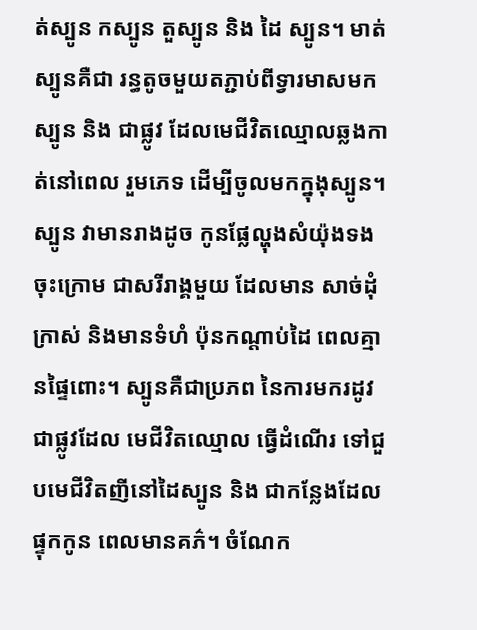ត់ស្បូន កស្បូន តួស្បូន និង ដៃ ស្បូន។ មាត់ស្បូនគឺជា រន្ធតូចមួយតភ្ជាប់ពីទ្វារមាសមកស្បូន និង ជាផ្លូវ ដែលមេជីវិតឈ្មោលឆ្លងកាត់នៅពេល រួមភេទ ដើម្បីចូលមកក្នុងុស្បូន។ ស្បូន វាមានរាងដូច កូនផ្លែល្ហុងសំយ៉ុងទងចុះក្រោម ជាសរីរាង្គមួយ ដែលមាន សាច់ដុំក្រាស់ និងមានទំហំ ប៉ុនកណ្តាប់ដៃ ពេលគ្មានផ្ទៃពោះ។ ស្បូនគឺជាប្រភព នៃការមករដូវ ជាផ្លូវដែល មេជីវិតឈ្មោល ធ្វើដំណើរ ទៅជួបមេជីវិតញីនៅដៃស្បូន និង ជាកន្លែងដែលផ្ទុកកូន ពេលមានគភ៌។ ចំណែក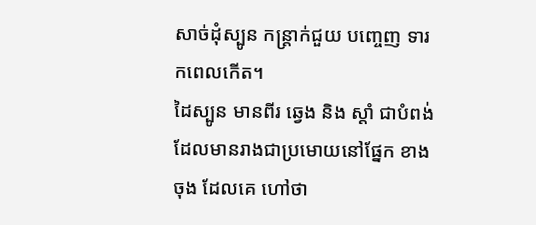សាច់ដុំស្បូន កន្ត្រាក់ជួយ បញ្ចេញ ទារកពេលកើត។
ដៃស្បូន មានពីរ ឆ្វេង និង ស្តាំ ជាបំពង់ដែលមានរាងជាប្រមោយនៅផ្នែក ខាងចុង ដែលគេ ហៅថា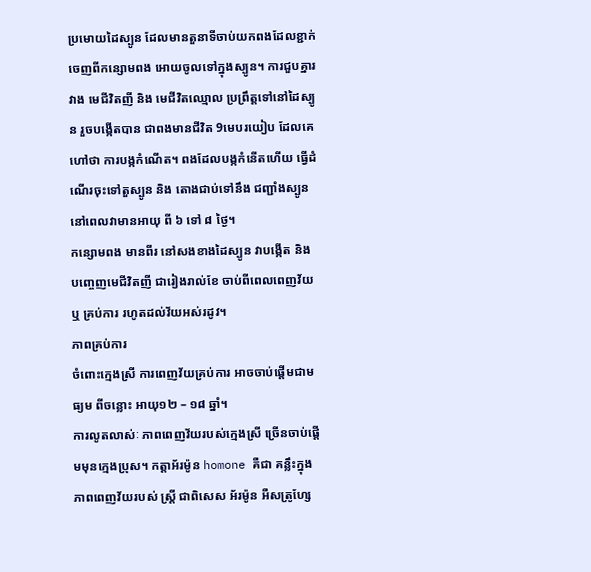ប្រមោយដៃស្បូន ដែលមានតួនាទីចាប់យកពងដែលខ្ជាក់ ចេញពីកន្សោមពង អោយចូលទៅក្នុងស្បូន។ ការជួបគ្នារវាង មេជីវិតញី និង មេជីវិតឈ្មោល ប្រព្រឹត្តទៅនៅដៃស្បូន រួចបង្កើតបាន ជាពងមានជីវិត 9មេបរយៀប ដែលគេហៅថា ការបង្កកំណើត។ ពងដែលបង្កកំនើតហើយ ធ្វើដំណើរចុះទៅតួស្បូន និង តោងជាប់ទៅនឹង ជញ្ជាំងស្បូន នៅពេលវាមានអាយុ ពី ៦ ទៅ ៨ ថ្ងៃ។
កន្សោមពង មានពីរ នៅសងខាងដៃស្បូន វាបង្កើត និង បញ្ចេញមេជីវិតញី ជារៀងរាល់ខែ ចាប់ពីពេលពេញវ័យ ឬ គ្រប់ការ រហូតដល់វ័យអស់រដូវ។
ភាពគ្រប់ការ
ចំពោះក្មេងស្រី ការពេញវ័យគ្រប់ការ អាចចាប់ផ្តើមជាមធ្យម ពីចន្លោះ អាយុ១២ – ១៨ ឆ្នាំ។
ការលូតលាស់ៈ ភាពពេញវ័យរបស់ក្មេងស្រី ច្រើនចាប់ផ្តើមមុនក្មេងប្រុស។ កត្តាអ័រម៉ូន homone គឺជា គន្លឹះក្នុងភាពពេញវ័យរបស់ ស្ត្រី ជាពិសេស អ័រម៉ូន អឺសត្រូហ្សែ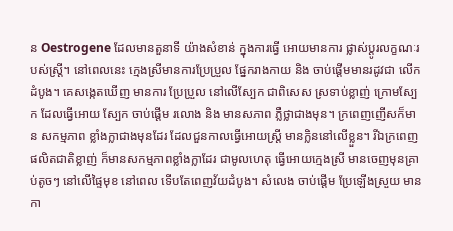ន Oestrogene ដែលមានតួនាទី យ៉ាងសំខាន់ ក្នុងការធ្វើ អោយមានការ ផ្លាស់ប្តូរលក្ខណៈរបស់ស្ត្រី។ នៅពេលនេះ ក្មេងស្រីមានការប្រែប្រួល ផ្នែករាងកាយ និង ចាប់ផ្តើមមានរដូវជា លើកដំបូង។ គេសង្កេតឃើញ មានការ ប្រែប្រួល នៅលើស្បែក ជាពិសេស ស្រទាប់ខ្លាញ់ ក្រោមស្បែក ដែលធ្វើអោយ ស្បែក ចាប់ផ្តើម រលោង និង មានសភាព ភ្លឺថ្លាជាងមុន។ ក្រពេញញើសក៏មាន សកម្មភាព ខ្លាំងក្លាជាងមុនដែរ ដែលជួនកាលធ្វើអោយស្ត្រី មានក្លិននៅលើខ្លួន។ រីឯក្រពេញ ផលិតជាតិខ្លាញ់ ក៏មានសកម្មភាពខ្លាំងក្លាដែរ ជាមូលហេតុ ធ្វើអោយក្មេងស្រី មានចេញមុនគ្រាប់តូចៗ នៅលើផ្ទៃមុខ នៅពេល ទើបតែពេញវ័យដំបូង។ សំលេង ចាប់ផ្តើម ប្រែឡើងស្រួយ មានកា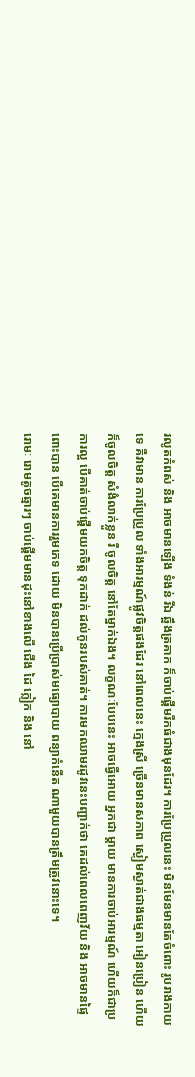រលូតកំពស់ និង អាចមានឡើង ទំងន់ រីឯ ឆ្អឹងត្រគាក ក៏ចាប់ផ្តើមរីកធំជាងមុនដែរ។ ការប្រែប្រួលនេះ មិនមែនមានតែចំពោះ រូបរាងកាយទេ គឺវាមាន ការប្រែប្រួល ទាំងអារម្មណ៍ផ្លូវចិត្តផងដែរ នៅពេលនេះ ក្មេងស្រី ច្រើនមានសភាព ស្ងៀមស្ងាត់ជាងធម្មតា អៀនប្រៀន ហើយក៏ចូលចិត្ត សំងំលាក់ខ្លួន រឺ ចូលចិត្ត នៅតែម្នាក់ឯង។ លក្ខណៈបែបនេះ អាចធ្វើអោយ អ្នកជា ម្តាយ មានការចាប់អារម្មណ៍ ហើយក៏ជាប្រការល្អ បើគាត់ចាប់ផ្តើមយកចិត្ត ទុកដាក់ ដល់កូនរបស់គាត់។ ការមកឈាមរដូវនេះបញ្ជាក់ថា គេដល់ពេលពេញវ័យ និង អាចមានផ្ទៃពោះបាន បើគេមានការរួមភេទ ដោយ មិនបានប្រើប្រាស់មធ្យោបាយ ពន្យាកំនើត ណាមួយបានត្រឹមត្រូវនោះទេ។
រោមៈ រោមតូចឆ្មារៗ ចាប់ផ្តើមមានដុះនៅខាងលើ ជើង ដៃ ក្លៀក និង នៅ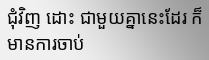ជុំវិញ ដោះ ជាមួយគ្នានេះដែរ ក៏មានការចាប់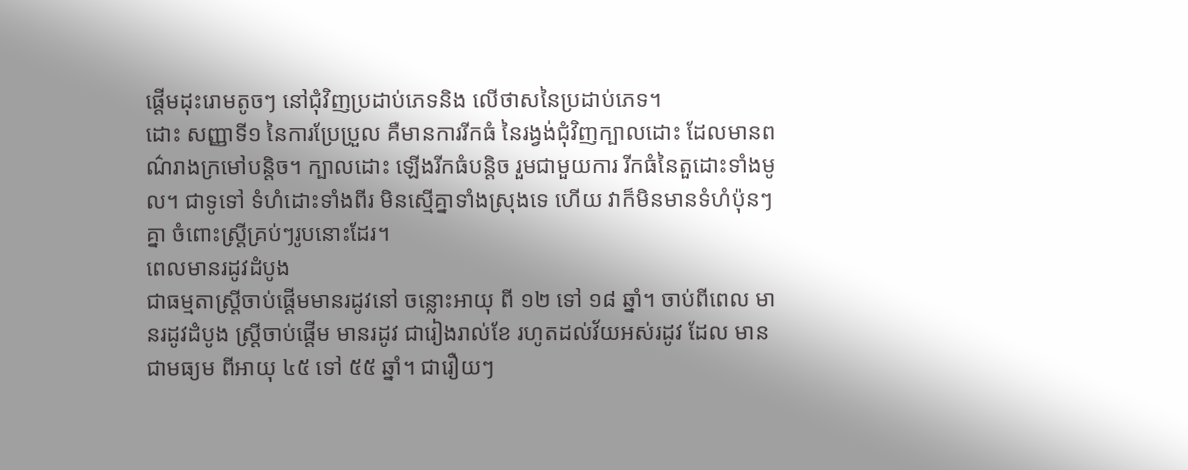ផ្តើមដុះរោមតូចៗ នៅជុំវិញប្រដាប់ភេទនិង លើថាសនៃប្រដាប់ភេទ។
ដោះ សញ្ញាទី១ នៃការប្រែប្រួល គឺមានការរីកធំ នៃរង្វង់ជុំវិញក្បាលដោះ ដែលមានពណ៌រាងក្រមៅបន្តិច។ ក្បាលដោះ ឡើងរីកធំបន្តិច រួមជាមួយការ រីកធំនៃតួដោះទាំងមូល។ ជាទូទៅ ទំហំដោះទាំងពីរ មិនស្មើគ្នាទាំងស្រុងទេ ហើយ វាក៏មិនមានទំហំប៉ុនៗគ្នា ចំពោះស្ត្រីគ្រប់ៗរូបនោះដែរ។
ពេលមានរដូវដំបូង
ជាធម្មតាស្ត្រីចាប់ផ្តើមមានរដូវនៅ ចន្លោះអាយុ ពី ១២ ទៅ ១៨ ឆ្នាំ។ ចាប់ពីពេល មានរដូវដំបូង ស្ត្រីចាប់ផ្តើម មានរដូវ ជារៀងរាល់ខែ រហូតដល់វ័យអស់រដូវ ដែល មានជាមធ្យម ពីអាយុ ៤៥ ទៅ ៥៥ ឆ្នាំ។ ជារឿយៗ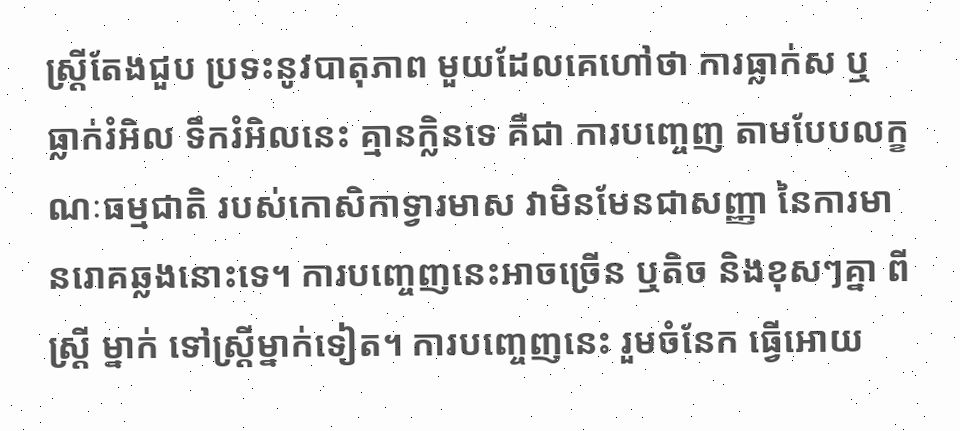ស្ត្រីតែងជួប ប្រទះនូវបាតុភាព មួយដែលគេហៅថា ការធ្លាក់ស ឬ ធ្លាក់រំអិល ទឹករំអិលនេះ គ្មានក្លិនទេ គឺជា ការបញ្ចេញ តាមបែបលក្ខណៈធម្មជាតិ របស់កោសិកាទ្វារមាស វាមិនមែនជាសញ្ញា នៃការមានរោគឆ្លងនោះទេ។ ការបញ្ចេញនេះអាចច្រើន ឬតិច និងខុសៗគ្នា ពីស្ត្រី ម្នាក់ ទៅស្ត្រីម្នាក់ទៀត។ ការបញ្ចេញនេះ រួមចំនែក ធ្វើអោយ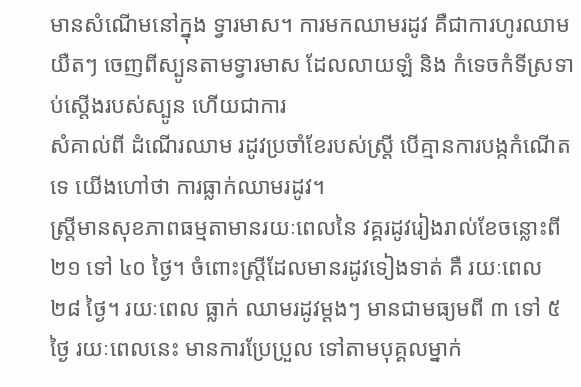មានសំណើមនៅក្នុង ទ្វារមាស។ ការមកឈាមរដូវ គឺជាការហូរឈាមយឺតៗ ចេញពីស្បូនតាមទ្វារមាស ដែលលាយឡំ និង កំទេចកំទីស្រទាប់ស្តើងរបស់ស្បូន ហើយជាការ
សំគាល់ពី ដំណើរឈាម រដូវប្រចាំខែរបស់ស្ត្រី បើគ្មានការបង្កកំណើតទេ យើងហៅថា ការធ្លាក់ឈាមរដូវ។
ស្ត្រីមានសុខភាពធម្មតាមានរយៈពេលនៃ វគ្គរដូវរៀងរាល់ខែចន្លោះពី ២១ ទៅ ៤០ ថ្ងៃ។ ចំពោះស្ត្រីដែលមានរដូវទៀងទាត់ គឺ រយៈពេល ២៨ ថ្ងៃ។ រយៈពេល ធ្លាក់ ឈាមរដូវម្តងៗ មានជាមធ្យមពី ៣ ទៅ ៥ ថ្ងៃ រយៈពេលនេះ មានការប្រែប្រួល ទៅតាមបុគ្គលម្នាក់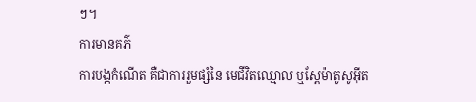ៗ។
ការមានគភ៌
ការបង្កកំណើត គឺជាការរួមផ្សំនៃ មេជីវិតឈ្មោល ឬស្ពែម៉ាតូសូអ៊ីត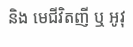និង មេជីវិតញី ឬ អូវុ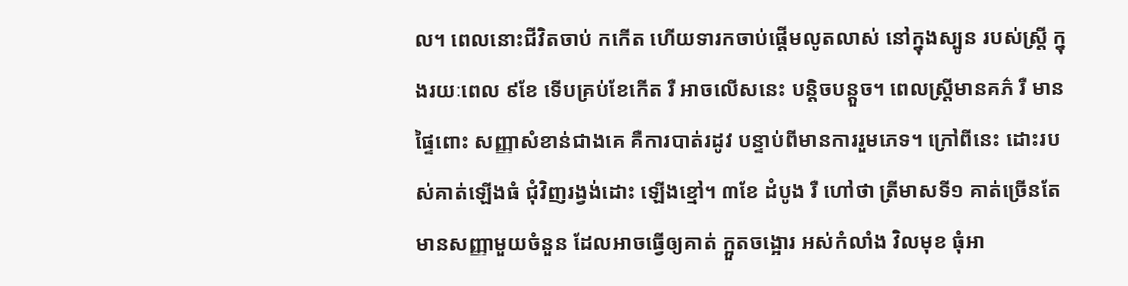ល។ ពេលនោះជីវិតចាប់ កកើត ហើយទារកចាប់ផ្តើមលូតលាស់ នៅក្នុងស្បូន របស់ស្ត្រី ក្នុងរយៈពេល ៩ខែ ទើបគ្រប់ខែកើត រឺ អាចលើសនេះ បន្តិចបន្តួច។ ពេលស្ត្រីមានគភ៌ រឺ មានផ្ទៃពោះ សញ្ញាសំខាន់ជាងគេ គឺការបាត់រដូវ បន្ទាប់ពីមានការរួមភេទ។ ក្រៅពីនេះ ដោះរបស់គាត់ឡើងធំ ជុំវិញរង្វង់ដោះ ឡើងខ្មៅ។ ៣ខែ ដំបូង រឺ ហៅថា ត្រីមាសទី១ គាត់ច្រើនតែ មានសញ្ញាមួយចំនួន ដែលអាចធ្វើឲ្យគាត់ ក្អួតចង្អោរ អស់កំលាំង វិលមុខ ធុំអា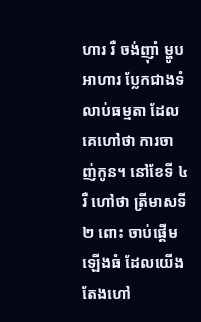ហារ រឺ ចង់ញ៉ាំ ម្ហូបអាហារ ប្លែកជាងទំលាប់ធម្មតា ដែលគេហៅថា ការចាញ់កូន។ នៅខែទី ៤ រឺ ហៅថា ត្រីមាសទី ២ ពោះ ចាប់ផ្តើមឡើងធំ ដែលយើងតែងហៅ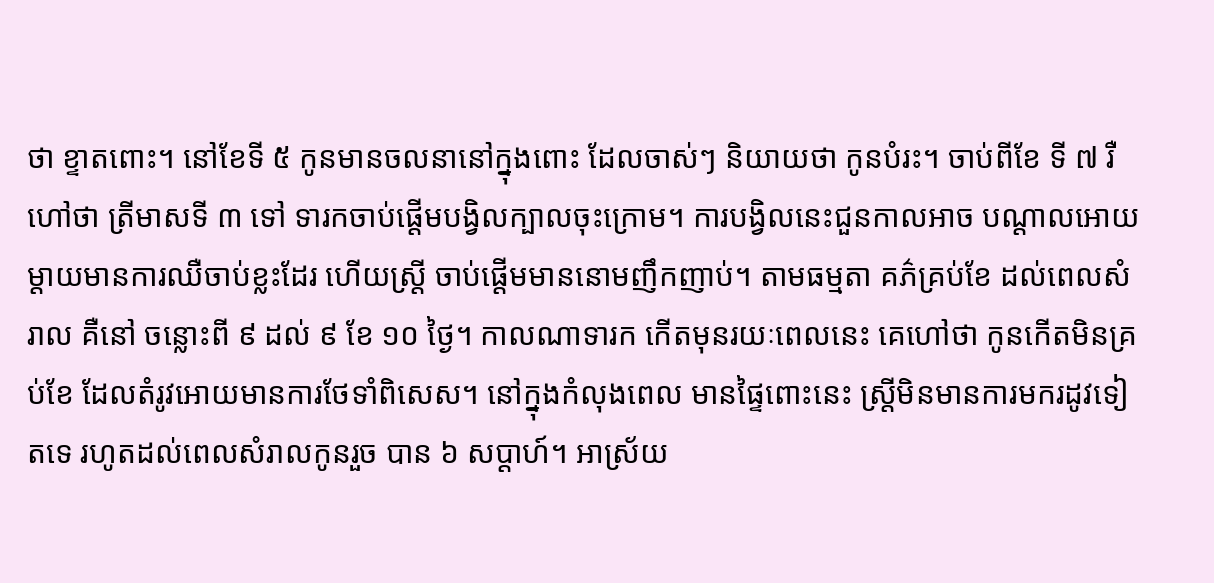ថា ខ្ទាតពោះ។ នៅខែទី ៥ កូនមានចលនានៅក្នុងពោះ ដែលចាស់ៗ និយាយថា កូនបំរះ។ ចាប់ពីខែ ទី ៧ រឺ ហៅថា ត្រីមាសទី ៣ ទៅ ទារកចាប់ផ្តើមបង្វិលក្បាលចុះក្រោម។ ការបង្វិលនេះជួនកាលអាច បណ្តាលអោយ ម្តាយមានការឈឺចាប់ខ្លះដែរ ហើយស្ត្រី ចាប់ផ្តើមមាននោមញឹកញាប់។ តាមធម្មតា គភ៌គ្រប់ខែ ដល់ពេលសំរាល គឺនៅ ចន្លោះពី ៩ ដល់ ៩ ខែ ១០ ថ្ងៃ។ កាលណាទារក កើតមុនរយៈពេលនេះ គេហៅថា កូនកើតមិនគ្រប់ខែ ដែលតំរូវអោយមានការថែទាំពិសេស។ នៅក្នុងកំលុងពេល មានផ្ទៃពោះនេះ ស្ត្រីមិនមានការមករដូវទៀតទេ រហូតដល់ពេលសំរាលកូនរួច បាន ៦ សប្តាហ៍។ អាស្រ័យ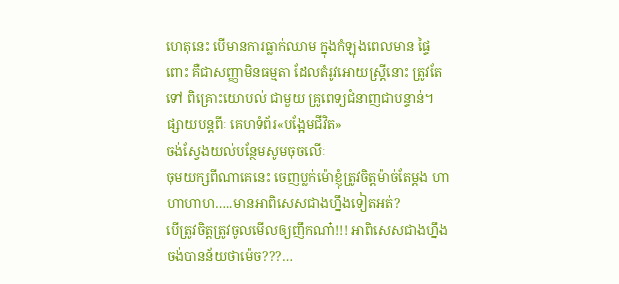ហេតុនេះ បើមានការធ្លាក់ឈាម ក្នុងកំឡុងពេលមាន ផ្ទៃពោះ គឺជាសញ្ញាមិនធម្មតា ដែលតំរូវអោយស្ត្រីនោះ ត្រូវតែទៅ ពិគ្រោះយោបល់ ជាមួយ គ្រូពេទ្យជំនាញជាបន្ទាន់។
ផ្សាយបន្តពីៈ គេហទំព័រ«បង្អែមជីវិត»
ចង់ស្វែងយល់បន្ថែមសូមចុចលើៈ
ចុមយក្សពីណាគេនេះ ចេញប្លក់ម៉ោខ្ញុំត្រូវចិត្តម៉ាច់តែម្តង ហាហាហាហ…..មានអាពិសេសជាងហ្នឹងទៀតអត់?
បើត្រូវចិត្តត្រូវចូលមើលឲ្យញឹកណា៎!!! អាពិសេសជាងហ្នឹង ចង់បានន័យថាម៉េច???…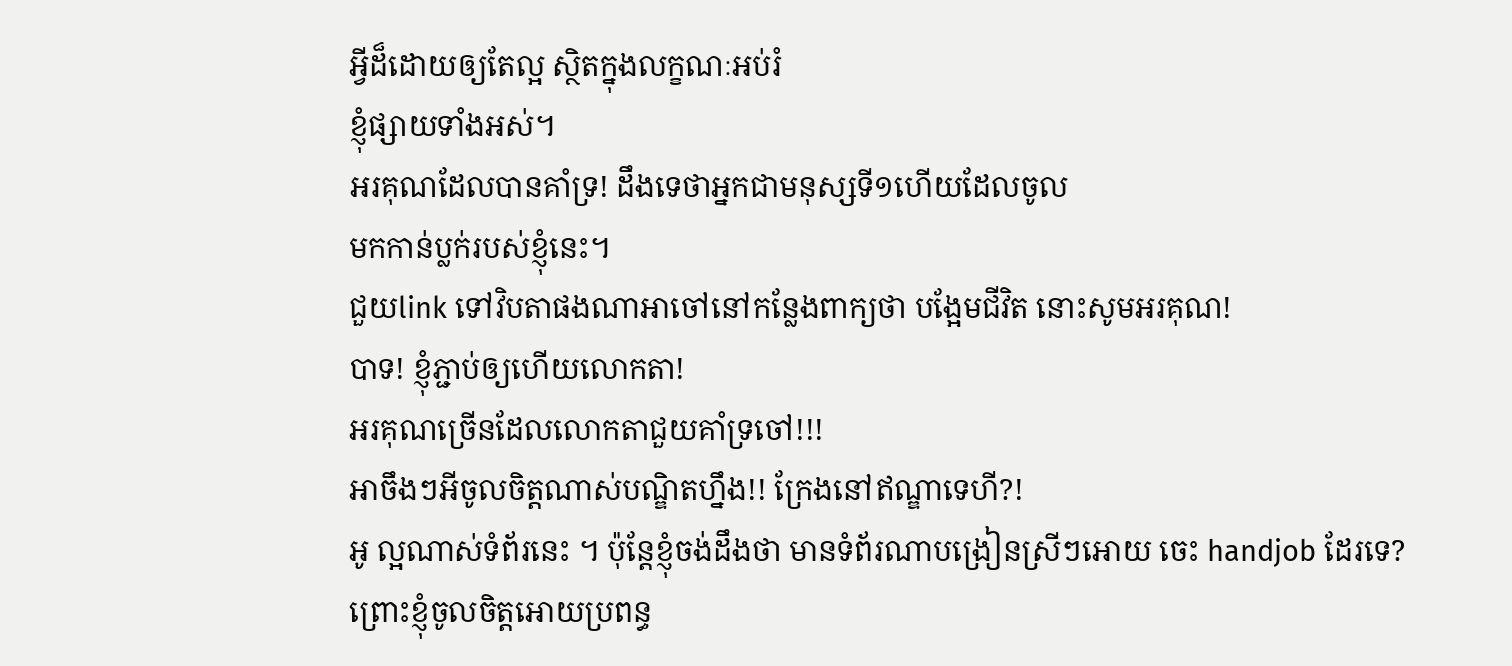អ្វីដ៏ដោយឲ្យតែល្អ ស្ថិតក្នុងលក្ខណៈអប់រំ
ខ្ញុំផ្សាយទាំងអស់។
អរគុណដែលបានគាំទ្រ! ដឹងទេថាអ្នកជាមនុស្សទី១ហើយដែលចូល
មកកាន់ប្លក់របស់ខ្ញុំនេះ។
ជួយlink ទៅវិបតាផងណាអាចៅនៅកន្លែងពាក្យថា បង្អែមជីវិត នោះសូមអរគុណ!
បាទ! ខ្ញុំភ្ជាប់ឲ្យហើយលោកតា!
អរគុណច្រើនដែលលោកតាជួយគាំទ្រចៅ!!!
អាចឹងៗអីចូលចិត្តណាស់បណ្ឌិតហ្នឹង!! ក្រែងនៅឥណ្ឌាទេហី?!
អូ ល្អណាស់ទំព័រនេះ ។ ប៉ុន្តែខ្ញុំចង់ដឹងថា មានទំព័រណាបង្រៀនស្រីៗអោយ ចេះ handjob ដែរទេ? ព្រោះខ្ញុំចូលចិត្តអោយប្រពន្ធ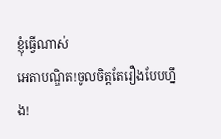ខ្ញុំធ្វើណាស់
អេតាបណ្ឌិត!ចូលចិត្តតែរឿងបែបហ្នឹង!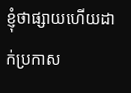ខ្ញុំថាផ្សាយហើយដាក់ប្រកាស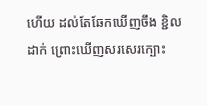ហើយ ដល់តែឆែកឃើញចឹង ខ្ជិលដាក់ ព្រោះឃើញសរសេរក្បោះ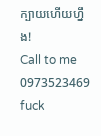ក្បាយហើយហ្នឹង!
Call to me 0973523469 fuck